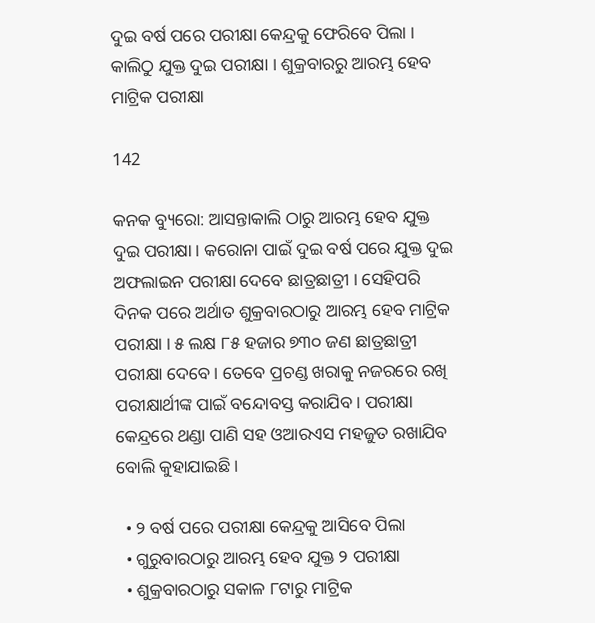ଦୁଇ ବର୍ଷ ପରେ ପରୀକ୍ଷା କେନ୍ଦ୍ରକୁ ଫେରିବେ ପିଲା । କାଲିଠୁ ଯୁକ୍ତ ଦୁଇ ପରୀକ୍ଷା । ଶୁକ୍ରବାରରୁ ଆରମ୍ଭ ହେବ ମାଟ୍ରିକ ପରୀକ୍ଷା

142

କନକ ବ୍ୟୁରୋ: ଆସନ୍ତାକାଲି ଠାରୁ ଆରମ୍ଭ ହେବ ଯୁକ୍ତ ଦୁଇ ପରୀକ୍ଷା । କରୋନା ପାଇଁ ଦୁଇ ବର୍ଷ ପରେ ଯୁକ୍ତ ଦୁଇ ଅଫଲାଇନ ପରୀକ୍ଷା ଦେବେ ଛାତ୍ରଛାତ୍ରୀ । ସେହିପରି ଦିନକ ପରେ ଅର୍ଥାତ ଶୁକ୍ରବାରଠାରୁ ଆରମ୍ଭ ହେବ ମାଟ୍ରିକ ପରୀକ୍ଷା । ୫ ଲକ୍ଷ ୮୫ ହଜାର ୭୩୦ ଜଣ ଛାତ୍ରଛାତ୍ରୀ ପରୀକ୍ଷା ଦେବେ । ତେବେ ପ୍ରଚଣ୍ଡ ଖରାକୁ ନଜରରେ ରଖି ପରୀକ୍ଷାର୍ଥୀଙ୍କ ପାଇଁ ବନ୍ଦୋବସ୍ତ କରାଯିବ । ପରୀକ୍ଷା କେନ୍ଦ୍ରରେ ଥଣ୍ଡା ପାଣି ସହ ଓଆରଏସ ମହଜୁତ ରଖାଯିବ ବୋଲି କୁହାଯାଇଛି ।

  • ୨ ବର୍ଷ ପରେ ପରୀକ୍ଷା କେନ୍ଦ୍ରକୁ ଆସିବେ ପିଲା
  • ଗୁରୁବାରଠାରୁ ଆରମ୍ଭ ହେବ ଯୁକ୍ତ ୨ ପରୀକ୍ଷା
  • ଶୁକ୍ରବାରଠାରୁ ସକାଳ ୮ଟାରୁ ମାଟ୍ରିକ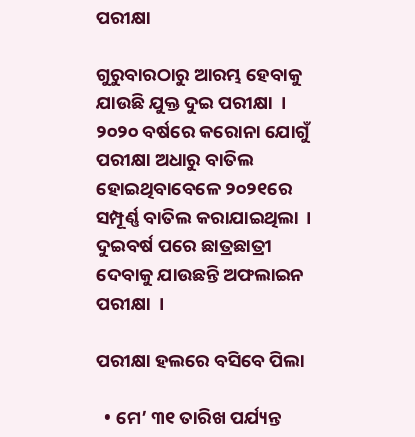ପରୀକ୍ଷା

ଗୁରୁବାରଠାରୁ ଆରମ୍ଭ ହେବାକୁ ଯାଉଛି ଯୁକ୍ତ ଦୁଇ ପରୀକ୍ଷା  । ୨୦୨୦ ବର୍ଷରେ କରୋନା ଯୋଗୁଁ ପରୀକ୍ଷା ଅଧାରୁ ବାତିଲ ହୋଇଥିବାବେଳେ ୨୦୨୧ରେ ସମ୍ପୂର୍ଣ୍ଣ ବାତିଲ କରାଯାଇଥିଲା  । ଦୁଇବର୍ଷ ପରେ ଛାତ୍ରଛାତ୍ରୀ ଦେବାକୁ ଯାଉଛନ୍ତି ଅଫଲାଇନ ପରୀକ୍ଷା  ।

ପରୀକ୍ଷା ହଲରେ ବସିବେ ପିଲା

  • ମେ’ ୩୧ ତାରିଖ ପର୍ଯ୍ୟନ୍ତ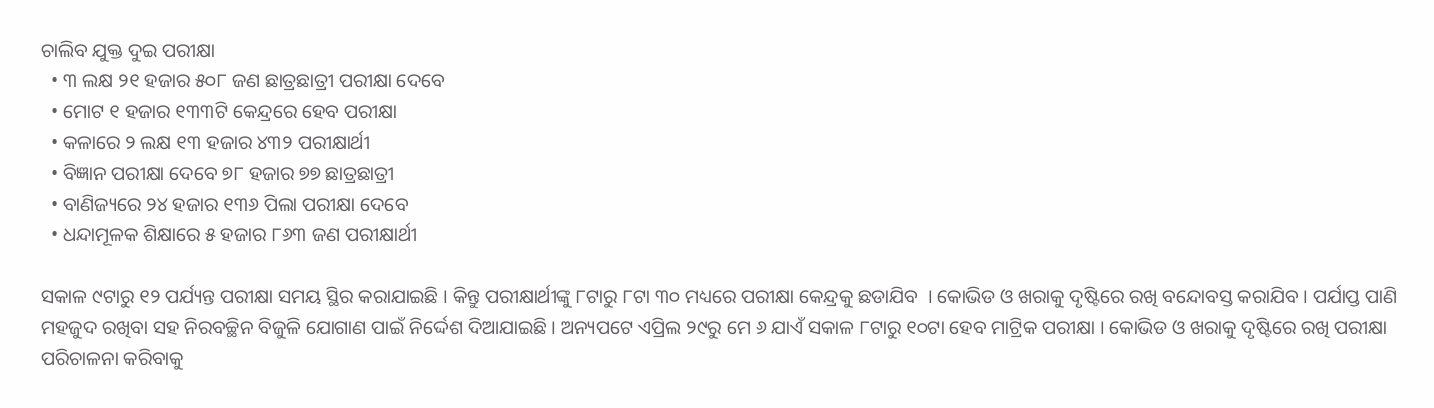ଚାଲିବ ଯୁକ୍ତ ଦୁଇ ପରୀକ୍ଷା
  • ୩ ଲକ୍ଷ ୨୧ ହଜାର ୫୦୮ ଜଣ ଛାତ୍ରଛାତ୍ରୀ ପରୀକ୍ଷା ଦେବେ
  • ମୋଟ ୧ ହଜାର ୧୩୩ଟି କେନ୍ଦ୍ରରେ ହେବ ପରୀକ୍ଷା
  • କଳାରେ ୨ ଲକ୍ଷ ୧୩ ହଜାର ୪୩୨ ପରୀକ୍ଷାର୍ଥୀ
  • ବିଜ୍ଞାନ ପରୀକ୍ଷା ଦେବେ ୭୮ ହଜାର ୭୭ ଛାତ୍ରଛାତ୍ରୀ
  • ବାଣିଜ୍ୟରେ ୨୪ ହଜାର ୧୩୬ ପିଲା ପରୀକ୍ଷା ଦେବେ
  • ଧନ୍ଦାମୂଳକ ଶିକ୍ଷାରେ ୫ ହଜାର ୮୬୩ ଜଣ ପରୀକ୍ଷାର୍ଥୀ

ସକାଳ ୯ଟାରୁ ୧୨ ପର୍ଯ୍ୟନ୍ତ ପରୀକ୍ଷା ସମୟ ସ୍ଥିର କରାଯାଇଛି । କିନ୍ତୁ ପରୀକ୍ଷାର୍ଥୀଙ୍କୁ ୮ଟାରୁ ୮ଟା ୩୦ ମଧ୍ୟରେ ପରୀକ୍ଷା କେନ୍ଦ୍ରକୁ ଛଡାଯିବ  । କୋଭିଡ ଓ ଖରାକୁ ଦୃଷ୍ଟିରେ ରଖି ବନ୍ଦୋବସ୍ତ କରାଯିବ । ପର୍ଯାପ୍ତ ପାଣି ମହଜୁଦ ରଖିବା ସହ ନିରବଚ୍ଛିନ ବିଜୁଳି ଯୋଗାଣ ପାଇଁ ନିର୍ଦ୍ଦେଶ ଦିଆଯାଇଛି । ଅନ୍ୟପଟେ ଏପ୍ରିଲ ୨୯ରୁ ମେ ୬ ଯାଏଁ ସକାଳ ୮ଟାରୁ ୧୦ଟା ହେବ ମାଟ୍ରିକ ପରୀକ୍ଷା । କୋଭିଡ ଓ ଖରାକୁ ଦୃଷ୍ଟିରେ ରଖି ପରୀକ୍ଷା ପରିଚାଳନା କରିବାକୁ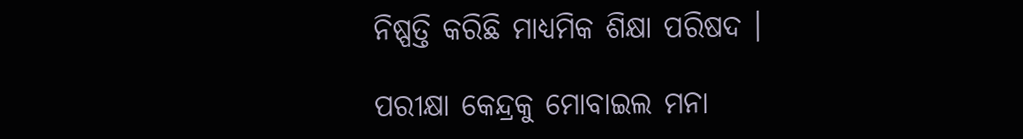ନିଷ୍ପତ୍ତି କରିଛି ମାଧ୍ୟମିକ ଶିକ୍ଷା ପରିଷଦ ।

ପରୀକ୍ଷା କେନ୍ଦ୍ରକୁ ମୋବାଇଲ ମନା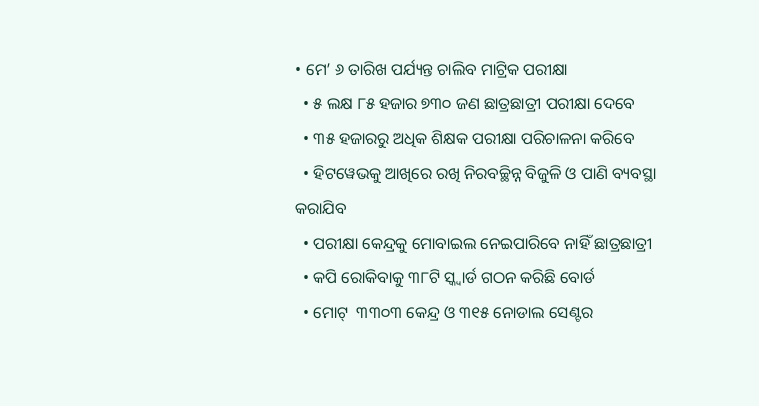• ମେ’ ୬ ତାରିଖ ପର୍ଯ୍ୟନ୍ତ ଚାଲିବ ମାଟ୍ରିକ ପରୀକ୍ଷା
  • ୫ ଲକ୍ଷ ୮୫ ହଜାର ୭୩୦ ଜଣ ଛାତ୍ରଛାତ୍ରୀ ପରୀକ୍ଷା ଦେବେ
  • ୩୫ ହଜାରରୁ ଅଧିକ ଶିକ୍ଷକ ପରୀକ୍ଷା ପରିଚାଳନା କରିବେ
  • ହିଟୱେଭକୁ ଆଖିରେ ରଖି ନିରବଚ୍ଛିନ୍ନ ବିଜୁଳି ଓ ପାଣି ବ୍ୟବସ୍ଥା କରାଯିବ
  • ପରୀକ୍ଷା କେନ୍ଦ୍ରକୁ ମୋବାଇଲ ନେଇପାରିବେ ନାହିଁ ଛାତ୍ରଛାତ୍ରୀ
  • କପି ରୋକିବାକୁ ୩୮ଟି ସ୍କ୍ୱାର୍ଡ ଗଠନ କରିଛି ବୋର୍ଡ
  • ମୋଟ୍  ୩୩୦୩ କେନ୍ଦ୍ର ଓ ୩୧୫ ନୋଡାଲ ସେଣ୍ଟର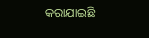କରାଯାଇଛି